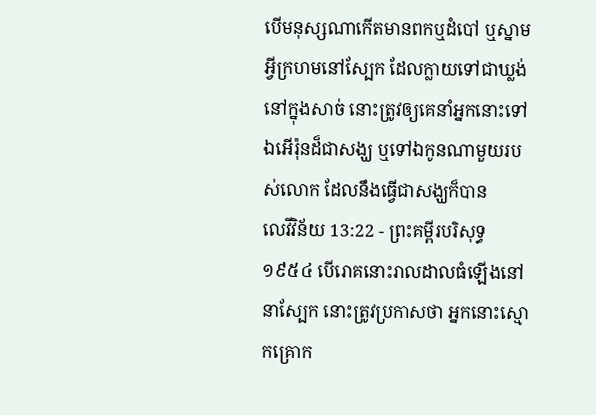បើមនុស្សណាកើតមានពកឬដំបៅ ឬស្នាមអ្វីក្រហមនៅស្បែក ដែលក្លាយទៅជាឃ្លង់នៅក្នុងសាច់ នោះត្រូវឲ្យគេនាំអ្នកនោះទៅឯអើរ៉ុនដ៏ជាសង្ឃ ឬទៅឯកូនណាមួយរបស់លោក ដែលនឹងធ្វើជាសង្ឃក៏បាន
លេវីវិន័យ 13:22 - ព្រះគម្ពីរបរិសុទ្ធ ១៩៥៤ បើរោគនោះរាលដាលធំឡើងនៅនាស្បែក នោះត្រូវប្រកាសថា អ្នកនោះស្មោកគ្រោក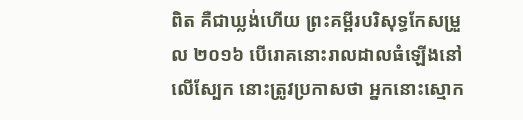ពិត គឺជាឃ្លង់ហើយ ព្រះគម្ពីរបរិសុទ្ធកែសម្រួល ២០១៦ បើរោគនោះរាលដាលធំឡើងនៅលើស្បែក នោះត្រូវប្រកាសថា អ្នកនោះស្មោក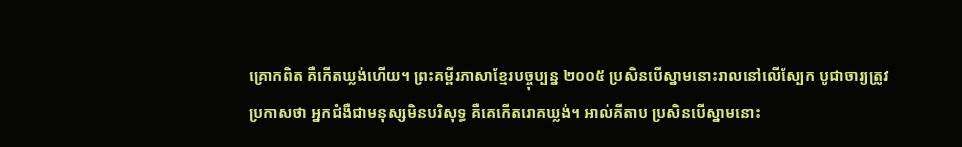គ្រោកពិត គឺកើតឃ្លង់ហើយ។ ព្រះគម្ពីរភាសាខ្មែរបច្ចុប្បន្ន ២០០៥ ប្រសិនបើស្នាមនោះរាលនៅលើស្បែក បូជាចារ្យត្រូវប្រកាសថា អ្នកជំងឺជាមនុស្សមិនបរិសុទ្ធ គឺគេកើតរោគឃ្លង់។ អាល់គីតាប ប្រសិនបើស្នាមនោះ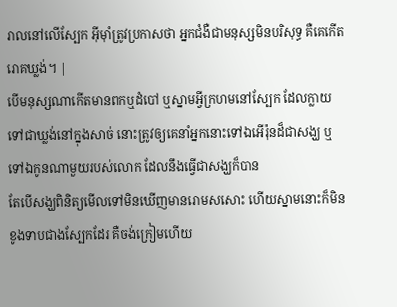រាលនៅលើស្បែក អ៊ីមុាំត្រូវប្រកាសថា អ្នកជំងឺជាមនុស្សមិនបរិសុទ្ធ គឺគេកើតរោគឃ្លង់។ |
បើមនុស្សណាកើតមានពកឬដំបៅ ឬស្នាមអ្វីក្រហមនៅស្បែក ដែលក្លាយទៅជាឃ្លង់នៅក្នុងសាច់ នោះត្រូវឲ្យគេនាំអ្នកនោះទៅឯអើរ៉ុនដ៏ជាសង្ឃ ឬទៅឯកូនណាមួយរបស់លោក ដែលនឹងធ្វើជាសង្ឃក៏បាន
តែបើសង្ឃពិនិត្យមើលទៅមិនឃើញមានរោមសសោះ ហើយស្នាមនោះក៏មិនខូងទាបជាងស្បែកដែរ គឺចង់ក្រៀមហើយ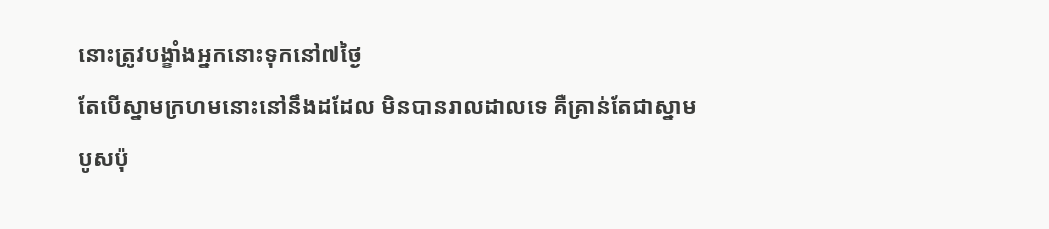នោះត្រូវបង្ខាំងអ្នកនោះទុកនៅ៧ថ្ងៃ
តែបើស្នាមក្រហមនោះនៅនឹងដដែល មិនបានរាលដាលទេ គឺគ្រាន់តែជាស្នាមបូសប៉ុ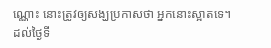ណ្ណោះ នោះត្រូវឲ្យសង្ឃប្រកាសថា អ្នកនោះស្អាតទេ។
ដល់ថ្ងៃទី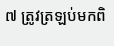៧ ត្រូវត្រឡប់មកពិ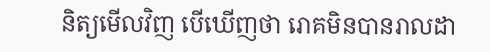និត្យមើលវិញ បើឃើញថា រោគមិនបានរាលដា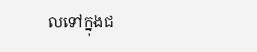លទៅក្នុងជ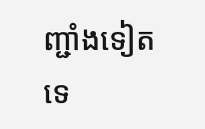ញ្ជាំងទៀតទេ